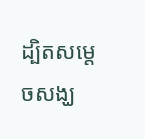ដ្បិតសម្តេចសង្ឃ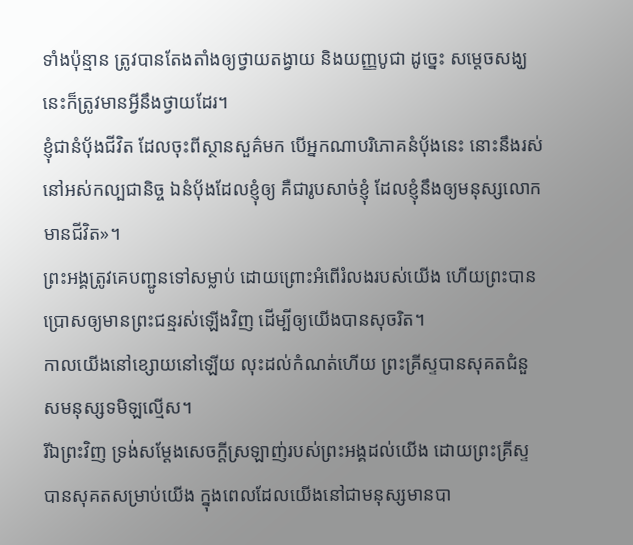ទាំងប៉ុន្មាន ត្រូវបានតែងតាំងឲ្យថ្វាយតង្វាយ និងយញ្ញបូជា ដូច្នេះ សម្ដេចសង្ឃនេះក៏ត្រូវមានអ្វីនឹងថ្វាយដែរ។
ខ្ញុំជានំបុ័ងជីវិត ដែលចុះពីស្ថានសួគ៌មក បើអ្នកណាបរិភោគនំបុ័ងនេះ នោះនឹងរស់នៅអស់កល្បជានិច្ច ឯនំបុ័ងដែលខ្ញុំឲ្យ គឺជារូបសាច់ខ្ញុំ ដែលខ្ញុំនឹងឲ្យមនុស្សលោកមានជីវិត»។
ព្រះអង្គត្រូវគេបញ្ជូនទៅសម្លាប់ ដោយព្រោះអំពើរំលងរបស់យើង ហើយព្រះបានប្រោសឲ្យមានព្រះជន្មរស់ឡើងវិញ ដើម្បីឲ្យយើងបានសុចរិត។
កាលយើងនៅខ្សោយនៅឡើយ លុះដល់កំណត់ហើយ ព្រះគ្រីស្ទបានសុគតជំនួសមនុស្សទមិឡល្មើស។
រីឯព្រះវិញ ទ្រង់សម្ដែងសេចក្តីស្រឡាញ់របស់ព្រះអង្គដល់យើង ដោយព្រះគ្រីស្ទបានសុគតសម្រាប់យើង ក្នុងពេលដែលយើងនៅជាមនុស្សមានបា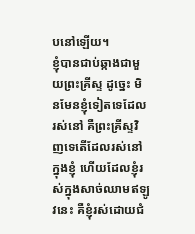បនៅឡើយ។
ខ្ញុំបានជាប់ឆ្កាងជាមួយព្រះគ្រីស្ទ ដូច្នេះ មិនមែនខ្ញុំទៀតទេដែលរស់នៅ គឺព្រះគ្រីស្ទវិញទេតើដែលរស់នៅក្នុងខ្ញុំ ហើយដែលខ្ញុំរស់ក្នុងសាច់ឈាមឥឡូវនេះ គឺខ្ញុំរស់ដោយជំ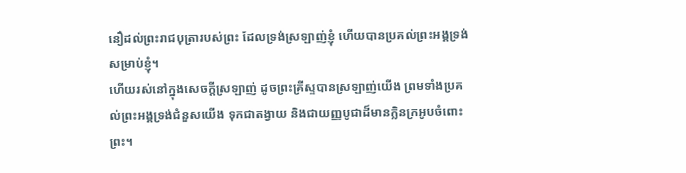នឿដល់ព្រះរាជបុត្រារបស់ព្រះ ដែលទ្រង់ស្រឡាញ់ខ្ញុំ ហើយបានប្រគល់ព្រះអង្គទ្រង់សម្រាប់ខ្ញុំ។
ហើយរស់នៅក្នុងសេចក្តីស្រឡាញ់ ដូចព្រះគ្រីស្ទបានស្រឡាញ់យើង ព្រមទាំងប្រគល់ព្រះអង្គទ្រង់ជំនួសយើង ទុកជាតង្វាយ និងជាយញ្ញបូជាដ៏មានក្លិនក្រអូបចំពោះព្រះ។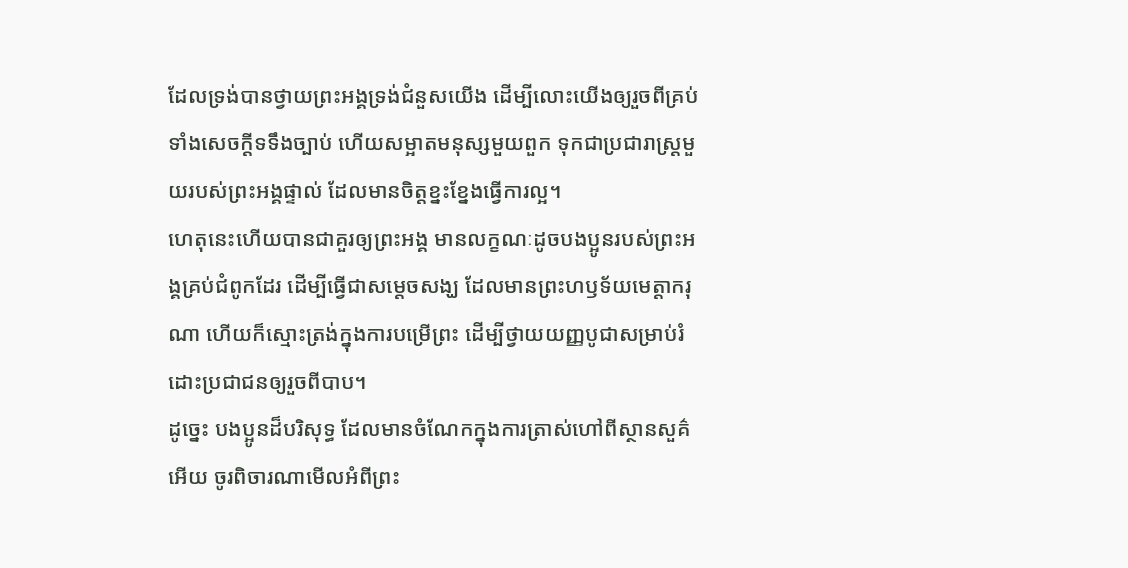ដែលទ្រង់បានថ្វាយព្រះអង្គទ្រង់ជំនួសយើង ដើម្បីលោះយើងឲ្យរួចពីគ្រប់ទាំងសេចក្ដីទទឹងច្បាប់ ហើយសម្អាតមនុស្សមួយពួក ទុកជាប្រជារាស្ត្រមួយរបស់ព្រះអង្គផ្ទាល់ ដែលមានចិត្តខ្នះខ្នែងធ្វើការល្អ។
ហេតុនេះហើយបានជាគួរឲ្យព្រះអង្គ មានលក្ខណៈដូចបងប្អូនរបស់ព្រះអង្គគ្រប់ជំពូកដែរ ដើម្បីធ្វើជាសម្តេចសង្ឃ ដែលមានព្រះហឫទ័យមេត្តាករុណា ហើយក៏ស្មោះត្រង់ក្នុងការបម្រើព្រះ ដើម្បីថ្វាយយញ្ញបូជាសម្រាប់រំដោះប្រជាជនឲ្យរួចពីបាប។
ដូច្នេះ បងប្អូនដ៏បរិសុទ្ធ ដែលមានចំណែកក្នុងការត្រាស់ហៅពីស្ថានសួគ៌អើយ ចូរពិចារណាមើលអំពីព្រះ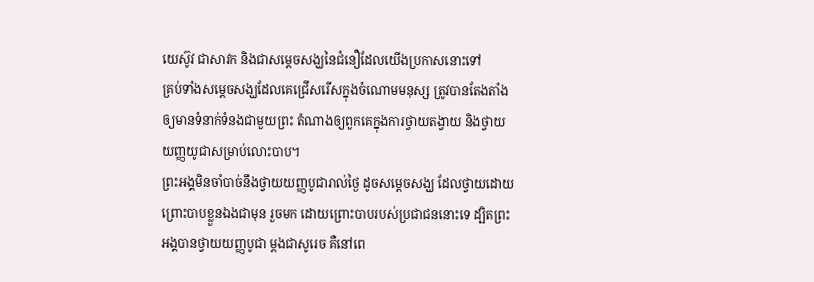យេស៊ូវ ជាសាវក និងជាសម្តេចសង្ឃនៃជំនឿដែលយើងប្រកាសនោះទៅ
គ្រប់ទាំងសម្តេចសង្ឃដែលគេជ្រើសរើសក្នុងចំណោមមនុស្ស ត្រូវបានតែងតាំងឲ្យមានទំនាក់ទំនងជាមួយព្រះ តំណាងឲ្យពួកគេក្នុងការថ្វាយតង្វាយ និងថ្វាយយញ្ញយូជាសម្រាប់លោះបាប។
ព្រះអង្គមិនចាំបាច់នឹងថ្វាយយញ្ញបូជារាល់ថ្ងៃ ដូចសម្តេចសង្ឃ ដែលថ្វាយដោយព្រោះបាបខ្លួនឯងជាមុន រួចមក ដោយព្រោះបាបរបស់ប្រជាជននោះទេ ដ្បិតព្រះអង្គបានថ្វាយយញ្ញបូជា ម្ដងជាសូរេច គឺនៅពេ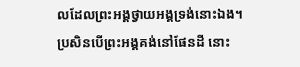លដែលព្រះអង្គថ្វាយអង្គទ្រង់នោះឯង។
ប្រសិនបើព្រះអង្គគង់នៅផែនដី នោះ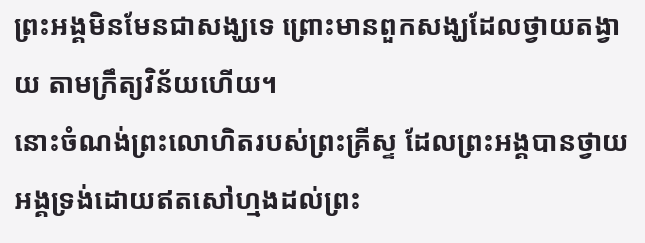ព្រះអង្គមិនមែនជាសង្ឃទេ ព្រោះមានពួកសង្ឃដែលថ្វាយតង្វាយ តាមក្រឹត្យវិន័យហើយ។
នោះចំណង់ព្រះលោហិតរបស់ព្រះគ្រីស្ទ ដែលព្រះអង្គបានថ្វាយអង្គទ្រង់ដោយឥតសៅហ្មងដល់ព្រះ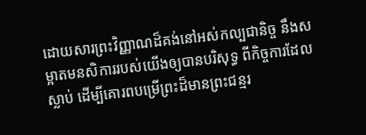ដោយសារព្រះវិញ្ញាណដ៏គង់នៅអស់កល្បជានិច្ច នឹងសម្អាតមនសិការរបស់យើងឲ្យបានបរិសុទ្ធ ពីកិច្ចការដែលស្លាប់ ដើម្បីគោរពបម្រើព្រះដ៏មានព្រះជន្មរ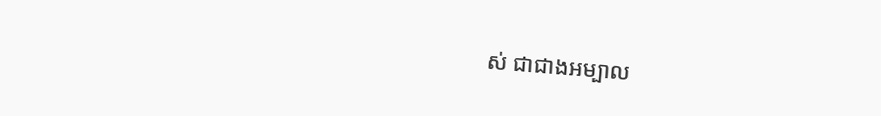ស់ ជាជាងអម្បាល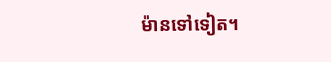ម៉ានទៅទៀត។